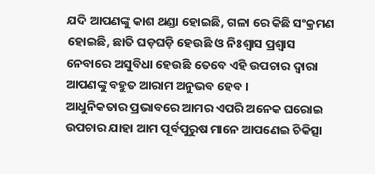ଯଦି ଆପଣଙ୍କୁ କାଶ ଥଣ୍ଡା ହୋଇଛି, ଗଳା ରେ କିଛି ସଂକ୍ରମଣ ହୋଇଛି, ଛାତି ଘଡ଼ଘଡ଼ି ହେଉଛି ଓ ନିଃଶ୍ୱାସ ପ୍ରଶ୍ୱାସ ନେବାରେ ଅସୁବିଧା ହେଉଛି ତେବେ ଏହି ଉପଚାର ଦ୍ୱାରା ଆପଣଙ୍କୁ ବହୁତ ଆରାମ ଅନୁଭବ ହେବ ।
ଆଧୁନିକତାର ପ୍ରଭାବରେ ଆମର ଏପରି ଅନେକ ଘରୋଇ ଉପଚାର ଯାହା ଆମ ପୂର୍ବପୁରୁଷ ମାନେ ଆପଣେଇ ଚିକିତ୍ସା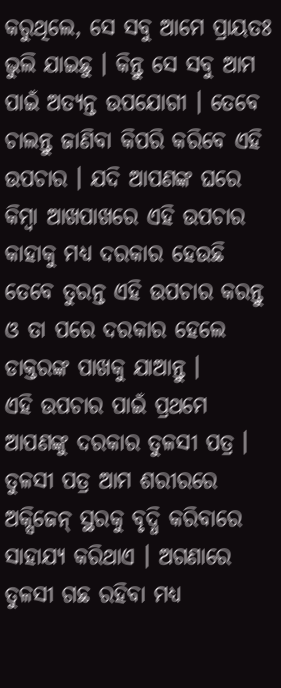କରୁଥିଲେ, ସେ ସବୁ ଆମେ ପ୍ରାୟତଃ ଭୁଲି ଯାଇଛୁ । କିନ୍ତୁ ସେ ସବୁ ଆମ ପାଇଁ ଅତ୍ୟନ୍ତ ଉପଯୋଗୀ । ତେବେ ଚାଲନ୍ତୁ ଜାଣିବା କିପରି କରିବେ ଏହି ଉପଚାର । ଯଦି ଆପଣଙ୍କ ଘରେ କିମ୍ବା ଆଖପାଖରେ ଏହି ଉପଚାର କାହାକୁ ମଧ୍ୟ ଦରକାର ହେଉଛି ତେବେ ତୁରନ୍ତ ଏହି ଉପଚାର କରନ୍ତୁ ଓ ତା ପରେ ଦରକାର ହେଲେ ଡାକ୍ତରଙ୍କ ପାଖକୁ ଯାଆନ୍ତୁ ।
ଏହି ଉପଚାର ପାଇଁ ପ୍ରଥମେ ଆପଣଙ୍କୁ ଦରକାର ତୁଳସୀ ପତ୍ର । ତୁଳସୀ ପତ୍ର ଆମ ଶରୀରରେ ଅକ୍ସିଜେନ୍ ସ୍ଥରକୁ ବୃଦ୍ଧି କରିବାରେ ସାହାଯ୍ୟ କରିଥାଏ । ଅଗଣାରେ ତୁଳସୀ ଗଛ ରହିବା ମଧ୍ୟ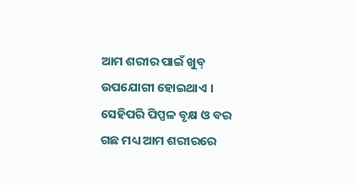ଆମ ଶରୀର ପାଇଁ ଖୁବ୍ ଉପଯୋଗୀ ହୋଇଥାଏ । ସେହିପରି ପିପ୍ପଳ ବୃକ୍ଷ ଓ ବର ଗଛ ମଧ୍ୟ ଆମ ଶରୀରରେ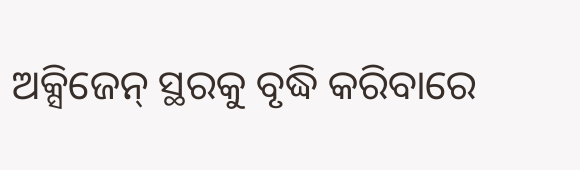ଅକ୍ସିଜେନ୍ ସ୍ଥରକୁ ବୃଦ୍ଧି କରିବାରେ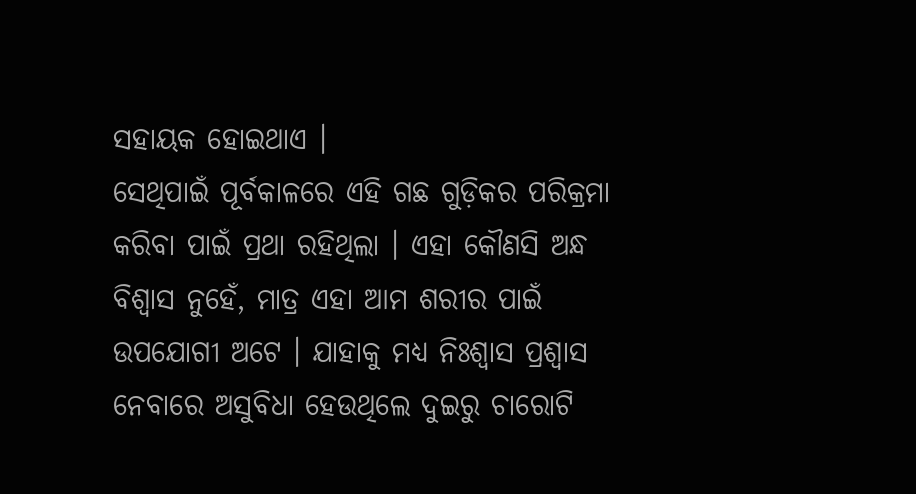ସହାୟକ ହୋଇଥାଏ ।
ସେଥିପାଇଁ ପୂର୍ବକାଳରେ ଏହି ଗଛ ଗୁଡ଼ିକର ପରିକ୍ରମା କରିବା ପାଇଁ ପ୍ରଥା ରହିଥିଲା । ଏହା କୌଣସି ଅନ୍ଧ ବିଶ୍ବାସ ନୁହେଁ, ମାତ୍ର ଏହା ଆମ ଶରୀର ପାଇଁ ଉପଯୋଗୀ ଅଟେ । ଯାହାକୁ ମଧ୍ୟ ନିଃଶ୍ୱାସ ପ୍ରଶ୍ୱାସ ନେବାରେ ଅସୁବିଧା ହେଉଥିଲେ ଦୁଇରୁ ଚାରୋଟି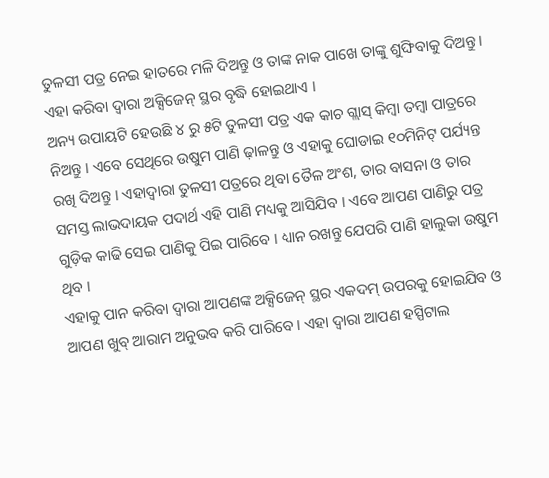ତୁଳସୀ ପତ୍ର ନେଇ ହାତରେ ମଳି ଦିଅନ୍ତୁ ଓ ତାଙ୍କ ନାକ ପାଖେ ତାଙ୍କୁ ଶୁଙ୍ଘିବାକୁ ଦିଅନ୍ତୁ । ଏହା କରିବା ଦ୍ଵାରା ଅକ୍ସିଜେନ୍ ସ୍ଥର ବୃଦ୍ଧି ହୋଇଥାଏ ।
ଅନ୍ୟ ଉପାୟଟି ହେଉଛି ୪ ରୁ ୫ଟି ତୁଳସୀ ପତ୍ର ଏକ କାଚ ଗ୍ଲାସ୍ କିମ୍ବା ତମ୍ବା ପାତ୍ରରେ ନିଅନ୍ତୁ । ଏବେ ସେଥିରେ ଉଷୁମ ପାଣି ଢ଼ାଳନ୍ତୁ ଓ ଏହାକୁ ଘୋଡାଇ ୧୦ମିନିଟ୍ ପର୍ଯ୍ୟନ୍ତ ରଖି ଦିଅନ୍ତୁ । ଏହାଦ୍ବାରା ତୁଳସୀ ପତ୍ରରେ ଥିବା ତୈଳ ଅଂଶ, ତାର ବାସନା ଓ ତାର ସମସ୍ତ ଲାଭଦାୟକ ପଦାର୍ଥ ଏହି ପାଣି ମଧ୍ୟକୁ ଆସିଯିବ । ଏବେ ଆପଣ ପାଣିରୁ ପତ୍ର ଗୁଡ଼ିକ କାଢି ସେଇ ପାଣିକୁ ପିଇ ପାରିବେ । ଧ୍ୟାନ ରଖନ୍ତୁ ଯେପରି ପାଣି ହାଲୁକା ଉଷୁମ ଥିବ ।
ଏହାକୁ ପାନ କରିବା ଦ୍ୱାରା ଆପଣଙ୍କ ଅକ୍ସିଜେନ୍ ସ୍ଥର ଏକଦମ୍ ଉପରକୁ ହୋଇଯିବ ଓ ଆପଣ ଖୁବ୍ ଆରାମ ଅନୁଭବ କରି ପାରିବେ । ଏହା ଦ୍ବାରା ଆପଣ ହସ୍ପିଟାଲ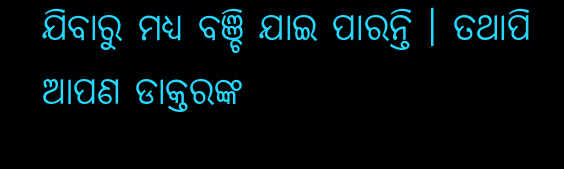ଯିବାରୁ ମଧ୍ୟ ବଞ୍ଚି ଯାଇ ପାରନ୍ତି । ତଥାପି ଆପଣ ଡାକ୍ତରଙ୍କ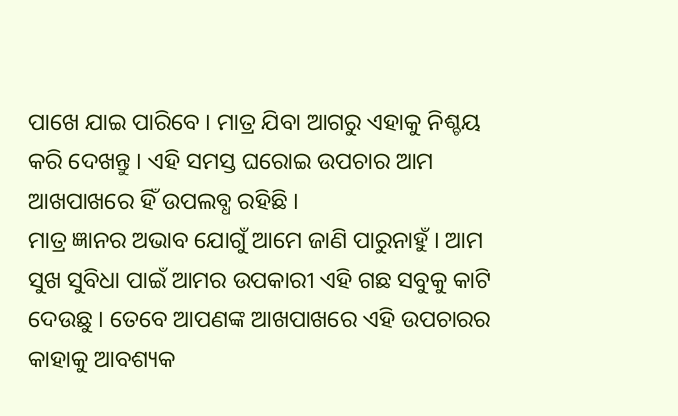ପାଖେ ଯାଇ ପାରିବେ । ମାତ୍ର ଯିବା ଆଗରୁ ଏହାକୁ ନିଶ୍ଚୟ କରି ଦେଖନ୍ତୁ । ଏହି ସମସ୍ତ ଘରୋଇ ଉପଚାର ଆମ ଆଖପାଖରେ ହିଁ ଉପଲବ୍ଧ ରହିଛି ।
ମାତ୍ର ଜ୍ଞାନର ଅଭାବ ଯୋଗୁଁ ଆମେ ଜାଣି ପାରୁନାହୁଁ । ଆମ ସୁଖ ସୁବିଧା ପାଇଁ ଆମର ଉପକାରୀ ଏହି ଗଛ ସବୁକୁ କାଟି ଦେଉଛୁ । ତେବେ ଆପଣଙ୍କ ଆଖପାଖରେ ଏହି ଉପଚାରର କାହାକୁ ଆବଶ୍ୟକ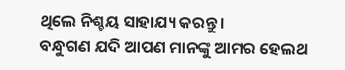ଥିଲେ ନିଶ୍ଚୟ ସାହାଯ୍ୟ କରନ୍ତୁ ।
ବନ୍ଧୁଗଣ ଯଦି ଆପଣ ମାନଙ୍କୁ ଆମର ହେଲଥ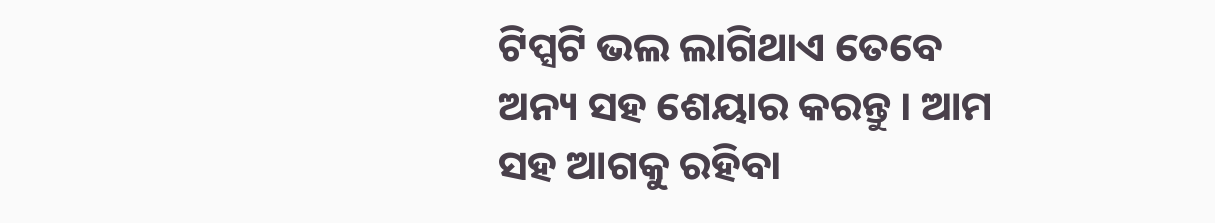ଟିପ୍ସଟି ଭଲ ଲାଗିଥାଏ ତେବେ ଅନ୍ୟ ସହ ଶେୟାର କରନ୍ତୁ । ଆମ ସହ ଆଗକୁ ରହିବା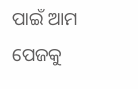ପାଇଁ ଆମ ପେଜକୁ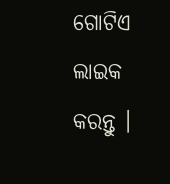ଗୋଟିଏ ଲାଇକ କରନ୍ତୁ ।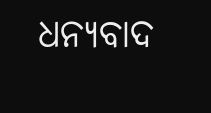ଧନ୍ୟବାଦ